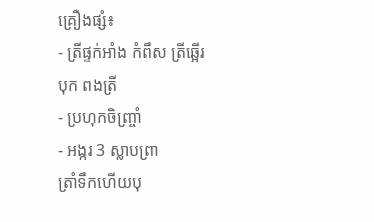គ្រឿងផ្សំ៖
- ត្រីផ្ទក់អាំង កំពឹស ត្រីឆ្អើរបុក ពងត្រី
- ប្រហុកចិញ្ច្រាំ
- អង្ករ 3 ស្លាបព្រា
ត្រាំទឹកហើយបុ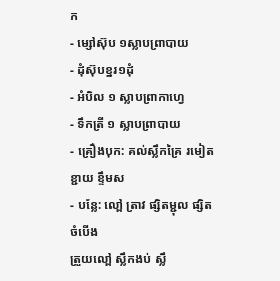ក
- ម្សៅស៊ុប ១ស្លាបព្រាបាយ
- ដុំស៊ុបខ្នរ១ដុំ
- អំបិល ១ ស្លាបព្រាកាហ្វេ
- ទឹកត្រី ១ ស្លាបព្រាបាយ
- គ្រឿងបុក: គល់ស្លឹកគ្រៃ រមៀត ខ្ជាយ ខ្ទឹមស
- បន្លែ: លៅ្ព ត្រាវ ផ្សិតម្ជុល ផ្សិតចំបើង
ត្រួយលៅ្ព ស្លឹកងប់ ស្លឹ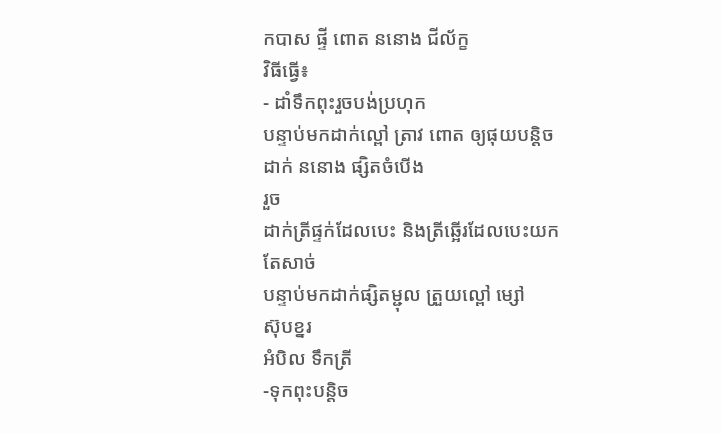កបាស ផ្ទី ពោត ននោង ជីល័ក្ខ
វិធីធ្វើ៖
- ដាំទឹកពុះរួចបង់ប្រហុក
បន្ទាប់មកដាក់ល្ពៅ ត្រាវ ពោត ឲ្យផុយបន្តិច ដាក់ ននោង ផ្សិតចំបើង
រួច
ដាក់ត្រីផ្ទក់ដែលបេះ និងត្រីឆ្អើរដែលបេះយកតែសាច់
បន្ទាប់មកដាក់ផ្សិតម្ជុល ត្រួយល្ពៅ ម្សៅ
ស៊ុបខ្នរ
អំបិល ទឹកត្រី
-ទុកពុះបន្តិច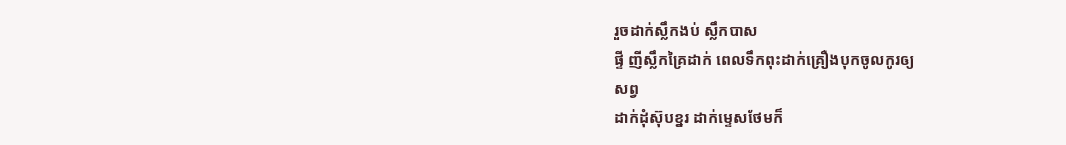រួចដាក់ស្លឹកងប់ ស្លឹកបាស
ផ្ទី ញីស្លឹកគ្រៃដាក់ ពេលទឹកពុះដាក់គ្រឿងបុកចូលកូរឲ្យ
សព្វ
ដាក់ដុំស៊ុបខ្នរ ដាក់ម្ទេសថែមក៏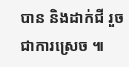បាន និងដាក់ជី រួចជាការស្រេច ៕